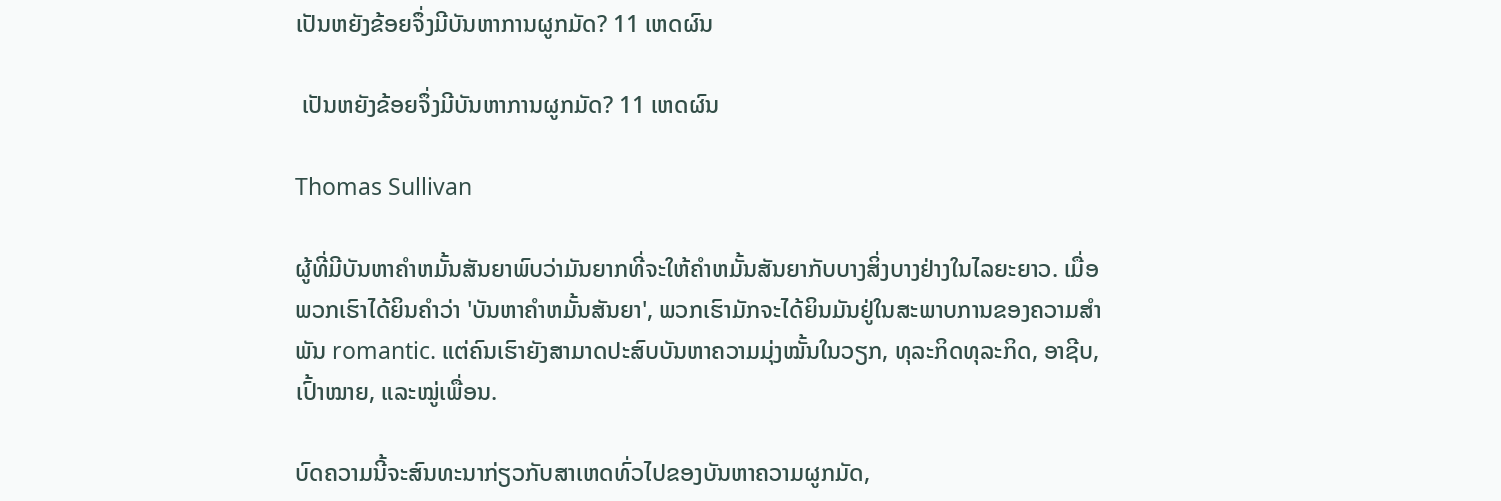ເປັນຫຍັງຂ້ອຍຈຶ່ງມີບັນຫາການຜູກມັດ? 11 ເຫດຜົນ

 ເປັນຫຍັງຂ້ອຍຈຶ່ງມີບັນຫາການຜູກມັດ? 11 ເຫດຜົນ

Thomas Sullivan

ຜູ້ທີ່ມີບັນຫາຄໍາຫມັ້ນສັນຍາພົບວ່າມັນຍາກທີ່ຈະໃຫ້ຄໍາຫມັ້ນສັນຍາກັບບາງສິ່ງບາງຢ່າງໃນໄລຍະຍາວ. ເມື່ອພວກເຮົາໄດ້ຍິນຄໍາວ່າ 'ບັນຫາຄໍາຫມັ້ນສັນຍາ', ພວກເຮົາມັກຈະໄດ້ຍິນມັນຢູ່ໃນສະພາບການຂອງຄວາມສໍາພັນ romantic. ແຕ່ຄົນເຮົາຍັງສາມາດປະສົບບັນຫາຄວາມມຸ່ງໝັ້ນໃນວຽກ, ທຸລະກິດທຸລະກິດ, ອາຊີບ, ເປົ້າໝາຍ, ແລະໝູ່ເພື່ອນ.

ບົດຄວາມນີ້ຈະສົນທະນາກ່ຽວກັບສາເຫດທົ່ວໄປຂອງບັນຫາຄວາມຜູກມັດ,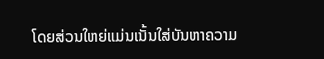ໂດຍສ່ວນໃຫຍ່ແມ່ນເນັ້ນໃສ່ບັນຫາຄວາມ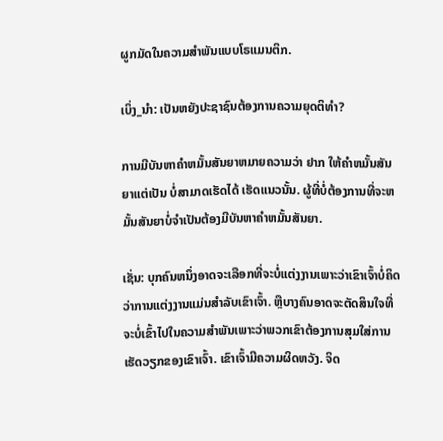ຜູກມັດໃນຄວາມສຳພັນແບບໂຣແມນຕິກ.

ເບິ່ງ_ນຳ: ເປັນຫຍັງປະຊາຊົນຕ້ອງການຄວາມຍຸດຕິທໍາ?

ການມີບັນຫາຄໍາຫມັ້ນສັນຍາຫມາຍຄວາມວ່າ ຢາກ ໃຫ້ຄໍາຫມັ້ນສັນຍາແຕ່ເປັນ ບໍ່ສາມາດເຮັດໄດ້ ເຮັດແນວນັ້ນ. ຜູ້ທີ່ບໍ່ຕ້ອງການທີ່ຈະຫມັ້ນສັນຍາບໍ່ຈໍາເປັນຕ້ອງມີບັນຫາຄໍາຫມັ້ນສັນຍາ.

ເຊັ່ນ: ບຸກຄົນຫນຶ່ງອາດຈະເລືອກທີ່ຈະບໍ່ແຕ່ງງານເພາະວ່າເຂົາເຈົ້າບໍ່ຄິດວ່າການແຕ່ງງານແມ່ນສໍາລັບເຂົາເຈົ້າ. ຫຼືບາງຄົນອາດຈະຕັດສິນໃຈທີ່ຈະບໍ່ເຂົ້າໄປໃນຄວາມສໍາພັນເພາະວ່າພວກເຂົາຕ້ອງການສຸມໃສ່ການເຮັດວຽກຂອງເຂົາເຈົ້າ. ເຂົາເຈົ້າມີຄວາມຜິດຫວັງ. ຈິດ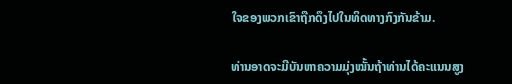ໃຈຂອງພວກເຂົາຖືກດຶງໄປໃນທິດທາງກົງກັນຂ້າມ.

ທ່ານອາດຈະມີບັນຫາຄວາມມຸ່ງໝັ້ນຖ້າທ່ານໄດ້ຄະແນນສູງ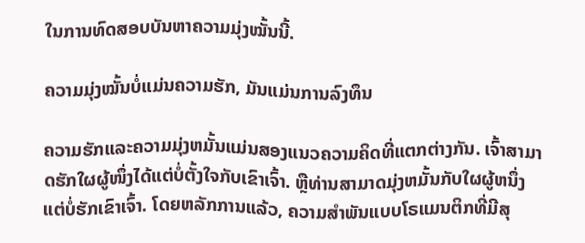ໃນການທົດສອບບັນຫາຄວາມມຸ່ງໝັ້ນນີ້.

ຄວາມມຸ່ງໝັ້ນບໍ່ແມ່ນຄວາມຮັກ, ມັນແມ່ນການລົງທຶນ

ຄວາມຮັກແລະຄວາມມຸ່ງຫມັ້ນແມ່ນສອງແນວຄວາມຄິດທີ່ແຕກຕ່າງກັນ. ເຈົ້າສາມາດຮັກໃຜຜູ້ໜຶ່ງໄດ້ແຕ່ບໍ່ຕັ້ງໃຈກັບເຂົາເຈົ້າ. ຫຼືທ່ານສາມາດມຸ່ງຫມັ້ນກັບໃຜຜູ້ຫນຶ່ງແຕ່ບໍ່ຮັກເຂົາເຈົ້າ. ໂດຍຫລັກການແລ້ວ, ຄວາມສຳພັນແບບໂຣແມນຕິກທີ່ມີສຸ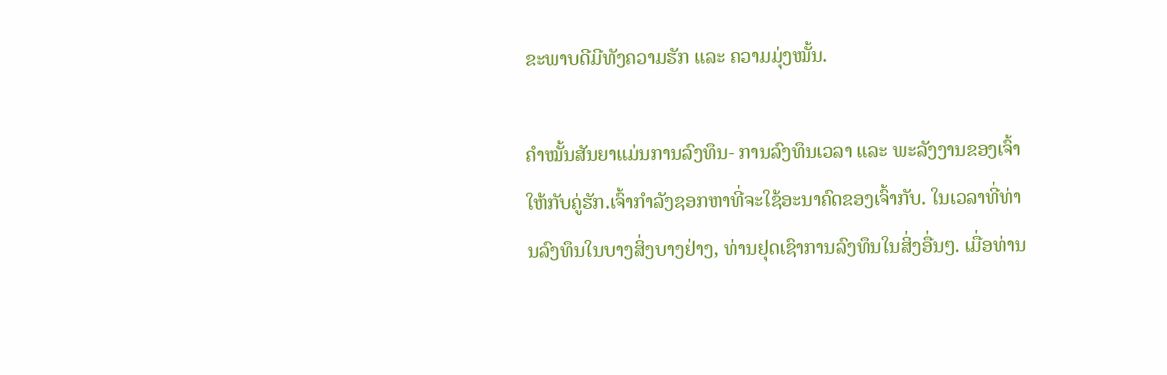ຂະພາບດີມີທັງຄວາມຮັກ ແລະ ຄວາມມຸ່ງໝັ້ນ.

ຄຳໝັ້ນສັນຍາແມ່ນການລົງທຶນ- ການລົງທຶນເວລາ ແລະ ພະລັງງານຂອງເຈົ້າໃຫ້ກັບຄູ່ຮັກ.ເຈົ້າກໍາລັງຊອກຫາທີ່ຈະໃຊ້ອະນາຄົດຂອງເຈົ້າກັບ. ໃນເວລາທີ່ທ່ານລົງທຶນໃນບາງສິ່ງບາງຢ່າງ, ທ່ານຢຸດເຊົາການລົງທຶນໃນສິ່ງອື່ນໆ. ເມື່ອທ່ານ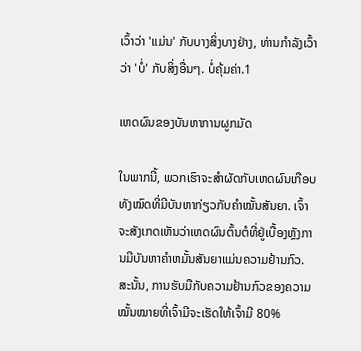ເວົ້າວ່າ 'ແມ່ນ' ກັບບາງສິ່ງບາງຢ່າງ, ທ່ານກໍາລັງເວົ້າວ່າ 'ບໍ່' ກັບສິ່ງອື່ນໆ. ບໍ່ຄຸ້ມຄ່າ.1

ເຫດຜົນຂອງບັນຫາການຜູກມັດ

ໃນພາກນີ້, ພວກເຮົາຈະສໍາຜັດກັບເຫດຜົນເກືອບທັງໝົດທີ່ມີບັນຫາກ່ຽວກັບຄໍາໝັ້ນສັນຍາ. ເຈົ້າຈະສັງເກດເຫັນວ່າເຫດຜົນຕົ້ນຕໍທີ່ຢູ່ເບື້ອງຫຼັງການມີບັນຫາຄໍາຫມັ້ນສັນຍາແມ່ນຄວາມຢ້ານກົວ. ສະນັ້ນ, ການຮັບມືກັບຄວາມຢ້ານກົວຂອງຄວາມໝັ້ນໝາຍທີ່ເຈົ້າມີຈະເຮັດໃຫ້ເຈົ້າມີ 80%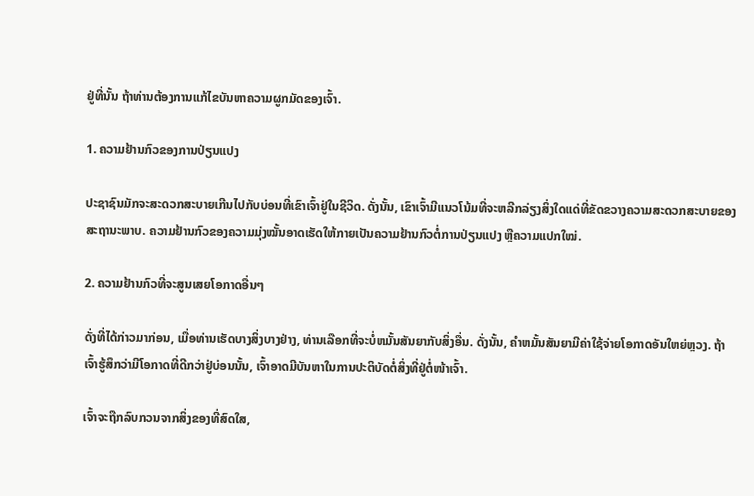ຢູ່ທີ່ນັ້ນ ຖ້າທ່ານຕ້ອງການແກ້ໄຂບັນຫາຄວາມຜູກມັດຂອງເຈົ້າ.

1. ຄວາມຢ້ານກົວຂອງການປ່ຽນແປງ

ປະຊາຊົນມັກຈະສະດວກສະບາຍເກີນໄປກັບບ່ອນທີ່ເຂົາເຈົ້າຢູ່ໃນຊີວິດ. ດັ່ງນັ້ນ, ເຂົາເຈົ້າມີແນວໂນ້ມທີ່ຈະຫລີກລ່ຽງສິ່ງໃດແດ່ທີ່ຂັດຂວາງຄວາມສະດວກສະບາຍຂອງສະຖານະພາບ. ຄວາມຢ້ານກົວຂອງຄວາມມຸ່ງໝັ້ນອາດເຮັດໃຫ້ກາຍເປັນຄວາມຢ້ານກົວຕໍ່ການປ່ຽນແປງ ຫຼືຄວາມແປກໃໝ່.

2. ຄວາມຢ້ານກົວທີ່ຈະສູນເສຍໂອກາດອື່ນໆ

ດັ່ງທີ່ໄດ້ກ່າວມາກ່ອນ, ເມື່ອທ່ານເຮັດບາງສິ່ງບາງຢ່າງ, ທ່ານເລືອກທີ່ຈະບໍ່ຫມັ້ນສັນຍາກັບສິ່ງອື່ນ. ດັ່ງນັ້ນ, ຄໍາຫມັ້ນສັນຍາມີຄ່າໃຊ້ຈ່າຍໂອກາດອັນໃຫຍ່ຫຼວງ. ຖ້າເຈົ້າຮູ້ສຶກວ່າມີໂອກາດທີ່ດີກວ່າຢູ່ບ່ອນນັ້ນ, ເຈົ້າອາດມີບັນຫາໃນການປະຕິບັດຕໍ່ສິ່ງທີ່ຢູ່ຕໍ່ໜ້າເຈົ້າ.

ເຈົ້າຈະຖືກລົບກວນຈາກສິ່ງຂອງທີ່ສົດໃສ,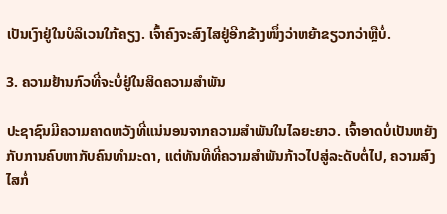ເປັນເງົາຢູ່ໃນບໍລິເວນໃກ້ຄຽງ. ເຈົ້າຄົງຈະສົງໄສຢູ່ອີກຂ້າງໜຶ່ງວ່າຫຍ້າຂຽວກວ່າຫຼືບໍ່.

3. ຄວາມຢ້ານກົວທີ່ຈະບໍ່ຢູ່ໃນສິດຄວາມສໍາພັນ

ປະຊາຊົນມີຄວາມຄາດຫວັງທີ່ແນ່ນອນຈາກຄວາມສໍາພັນໃນໄລຍະຍາວ. ເຈົ້າອາດບໍ່ເປັນຫຍັງກັບການຄົບຫາກັບຄົນທຳມະດາ, ແຕ່ທັນທີທີ່ຄວາມສຳພັນກ້າວໄປສູ່ລະດັບຕໍ່ໄປ, ຄວາມສົງໄສກໍ່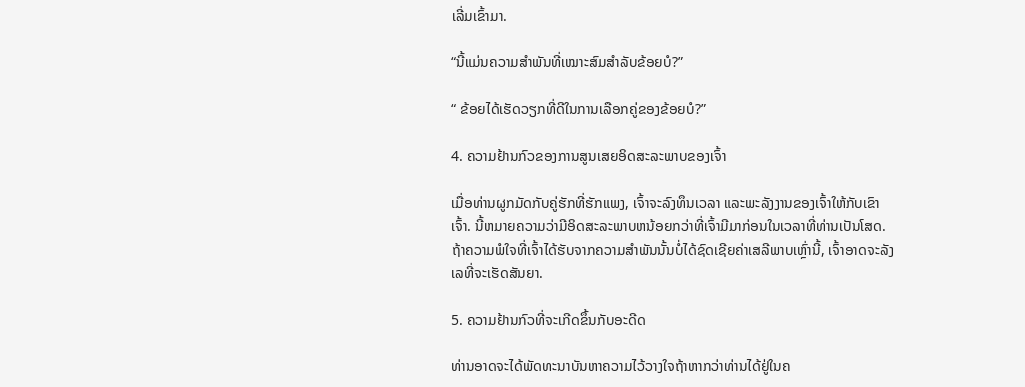ເລີ່ມເຂົ້າມາ.

“ນີ້ແມ່ນຄວາມສຳພັນທີ່ເໝາະສົມສຳລັບຂ້ອຍບໍ?”

“ ຂ້ອຍໄດ້ເຮັດວຽກທີ່ດີໃນການເລືອກຄູ່ຂອງຂ້ອຍບໍ?”

4. ຄວາມຢ້ານກົວຂອງການສູນເສຍອິດສະລະພາບຂອງເຈົ້າ

ເມື່ອທ່ານຜູກມັດກັບຄູ່ຮັກທີ່ຮັກແພງ, ເຈົ້າຈະລົງທຶນເວລາ ແລະພະລັງງານຂອງເຈົ້າໃຫ້ກັບເຂົາເຈົ້າ. ນີ້ຫມາຍຄວາມວ່າມີອິດສະລະພາບຫນ້ອຍກວ່າທີ່ເຈົ້າມີມາກ່ອນໃນເວລາທີ່ທ່ານເປັນໂສດ. ຖ້າຄວາມພໍໃຈທີ່ເຈົ້າໄດ້ຮັບຈາກຄວາມສຳພັນນັ້ນບໍ່ໄດ້ຊົດເຊີຍຄ່າເສລີພາບເຫຼົ່ານີ້, ເຈົ້າອາດຈະລັງເລທີ່ຈະເຮັດສັນຍາ.

5. ຄວາມຢ້ານກົວທີ່ຈະເກີດຂຶ້ນກັບອະດີດ

ທ່ານອາດຈະໄດ້ພັດທະນາບັນຫາຄວາມໄວ້ວາງໃຈຖ້າຫາກວ່າທ່ານໄດ້ຢູ່ໃນຄ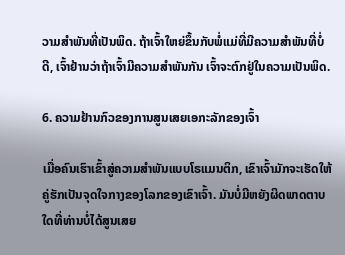ວາມສໍາພັນທີ່ເປັນພິດ. ຖ້າເຈົ້າໃຫຍ່ຂຶ້ນກັບພໍ່ແມ່ທີ່ມີຄວາມສຳພັນທີ່ບໍ່ດີ, ເຈົ້າຢ້ານວ່າຖ້າເຈົ້າມີຄວາມສຳພັນກັນ ເຈົ້າຈະຕົກຢູ່ໃນຄວາມເປັນພິດ.

6. ຄວາມຢ້ານກົວຂອງການສູນເສຍເອກະລັກຂອງເຈົ້າ

ເມື່ອຄົນເຮົາເຂົ້າສູ່ຄວາມສຳພັນແບບໂຣແມນຕິກ, ເຂົາເຈົ້າມັກຈະເຮັດໃຫ້ຄູ່ຮັກເປັນຈຸດໃຈກາງຂອງໂລກຂອງເຂົາເຈົ້າ. ມັນບໍ່ມີຫຍັງຜິດພາດຕາບໃດທີ່ທ່ານບໍ່ໄດ້ສູນເສຍ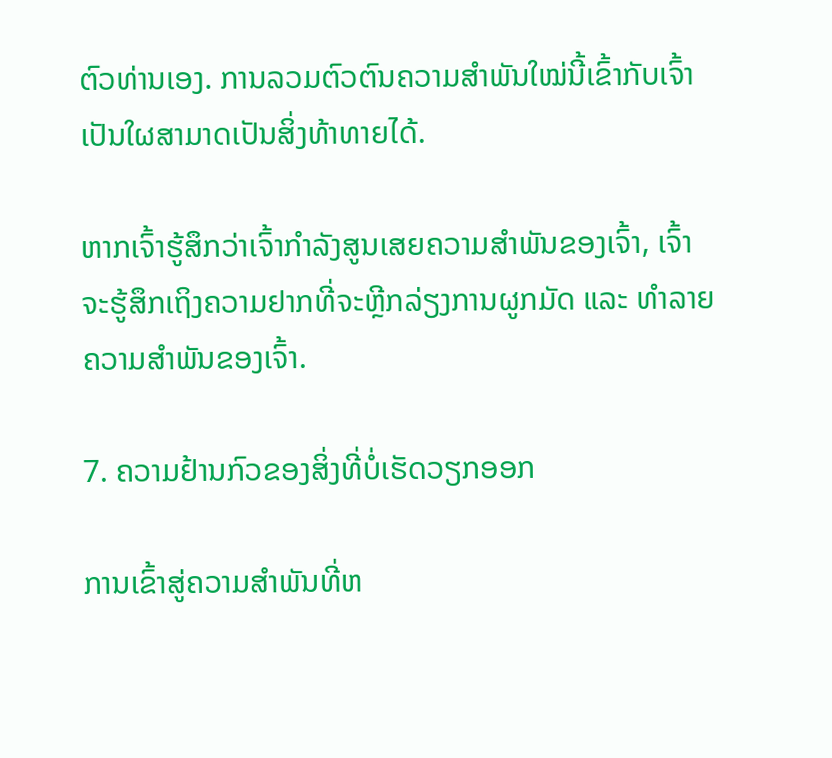ຕົວທ່ານເອງ. ການລວມຕົວຕົນຄວາມສຳພັນໃໝ່ນີ້ເຂົ້າກັບເຈົ້າເປັນໃຜສາມາດເປັນສິ່ງທ້າທາຍໄດ້.

ຫາກເຈົ້າຮູ້ສຶກວ່າເຈົ້າກຳລັງສູນເສຍຄວາມສຳພັນຂອງເຈົ້າ, ເຈົ້າຈະຮູ້ສຶກເຖິງຄວາມຢາກທີ່ຈະຫຼີກລ່ຽງການຜູກມັດ ແລະ ທຳລາຍຄວາມສຳພັນຂອງເຈົ້າ.

7. ຄວາມຢ້ານກົວຂອງສິ່ງທີ່ບໍ່ເຮັດວຽກອອກ

ການເຂົ້າສູ່ຄວາມສໍາພັນທີ່ຫ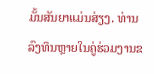ມັ້ນສັນຍາແມ່ນສ່ຽງ. ທ່ານລົງທຶນຫຼາຍໃນຄູ່ຮ່ວມງານຂ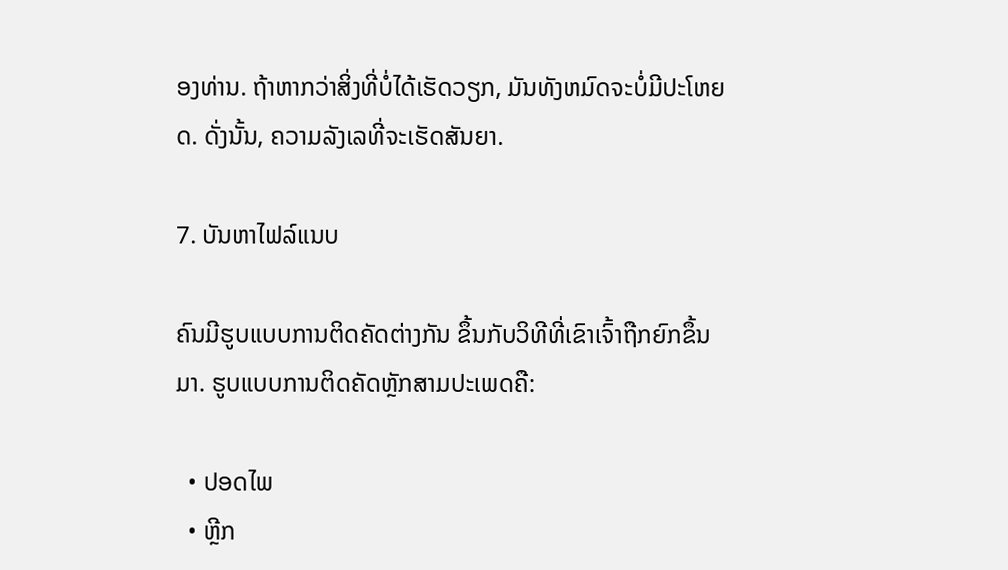ອງທ່ານ. ຖ້າຫາກວ່າສິ່ງທີ່ບໍ່ໄດ້ເຮັດວຽກ, ມັນທັງຫມົດຈະບໍ່ມີປະໂຫຍດ. ດັ່ງນັ້ນ, ຄວາມລັງເລທີ່ຈະເຮັດສັນຍາ.

7. ບັນຫາໄຟລ໌ແນບ

ຄົນມີຮູບແບບການຕິດຄັດຕ່າງກັນ ຂຶ້ນກັບວິທີທີ່ເຂົາເຈົ້າຖືກຍົກຂຶ້ນມາ. ຮູບແບບການຕິດຄັດຫຼັກສາມປະເພດຄື:

  • ປອດໄພ
  • ຫຼີກ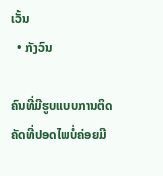ເວັ້ນ
  • ກັງວົນ

ຄົນທີ່ມີຮູບແບບການຕິດຄັດທີ່ປອດໄພບໍ່ຄ່ອຍມີ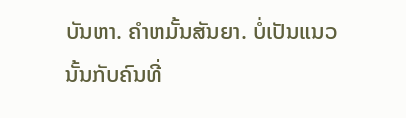ບັນຫາ. ຄໍາຫມັ້ນສັນຍາ. ບໍ່ເປັນແນວນັ້ນກັບຄົນທີ່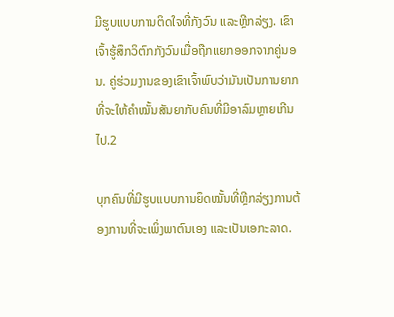ມີຮູບແບບການຕິດໃຈທີ່ກັງວົນ ແລະຫຼີກລ່ຽງ. ເຂົາເຈົ້າຮູ້ສຶກວິຕົກກັງວົນເມື່ອຖືກແຍກອອກຈາກຄູ່ນອນ. ຄູ່ຮ່ວມງານຂອງເຂົາເຈົ້າພົບວ່າມັນເປັນການຍາກທີ່ຈະໃຫ້ຄໍາໝັ້ນສັນຍາກັບຄົນທີ່ມີອາລົມຫຼາຍເກີນໄປ.2

ບຸກຄົນທີ່ມີຮູບແບບການຍຶດໝັ້ນທີ່ຫຼີກລ່ຽງການຕ້ອງການທີ່ຈະເພິ່ງພາຕົນເອງ ແລະເປັນເອກະລາດ.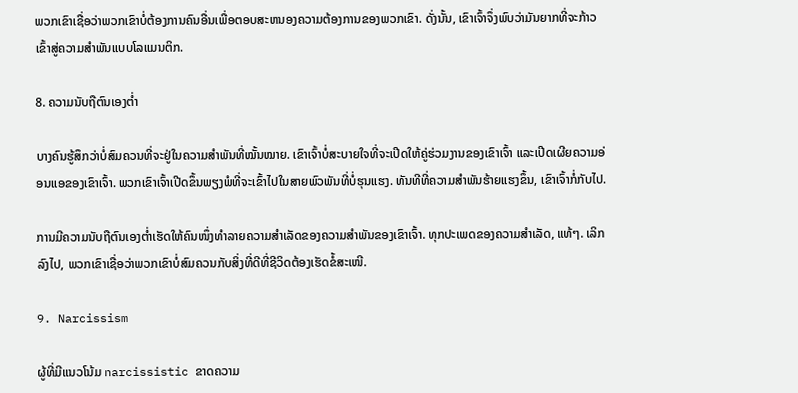ພວກເຂົາເຊື່ອວ່າພວກເຂົາບໍ່ຕ້ອງການຄົນອື່ນເພື່ອຕອບສະຫນອງຄວາມຕ້ອງການຂອງພວກເຂົາ. ດັ່ງນັ້ນ, ເຂົາເຈົ້າຈຶ່ງພົບວ່າມັນຍາກທີ່ຈະກ້າວເຂົ້າສູ່ຄວາມສຳພັນແບບໂລແມນຕິກ.

8. ຄວາມນັບຖືຕົນເອງຕໍ່າ

ບາງຄົນຮູ້ສຶກວ່າບໍ່ສົມຄວນທີ່ຈະຢູ່ໃນຄວາມສຳພັນທີ່ໝັ້ນໝາຍ. ເຂົາເຈົ້າບໍ່ສະບາຍໃຈທີ່ຈະເປີດໃຫ້ຄູ່ຮ່ວມງານຂອງເຂົາເຈົ້າ ແລະເປີດເຜີຍຄວາມອ່ອນແອຂອງເຂົາເຈົ້າ. ພວກເຂົາເຈົ້າເປີດຂຶ້ນພຽງພໍທີ່ຈະເຂົ້າໄປໃນສາຍພົວພັນທີ່ບໍ່ຮຸນແຮງ. ທັນທີທີ່ຄວາມສຳພັນຮ້າຍແຮງຂຶ້ນ, ເຂົາເຈົ້າກໍ່ກັບໄປ.

ການມີຄວາມນັບຖືຕົນເອງຕໍ່າເຮັດໃຫ້ຄົນໜຶ່ງທຳລາຍຄວາມສຳເລັດຂອງຄວາມສຳພັນຂອງເຂົາເຈົ້າ. ທຸກປະເພດຂອງຄວາມສໍາເລັດ, ແທ້ໆ. ເລິກລົງໄປ, ພວກເຂົາເຊື່ອວ່າພວກເຂົາບໍ່ສົມຄວນກັບສິ່ງທີ່ດີທີ່ຊີວິດຕ້ອງເຮັດຂໍ້ສະເໜີ.

9. Narcissism

ຜູ້ທີ່ມີແນວໂນ້ມ narcissistic ຂາດຄວາມ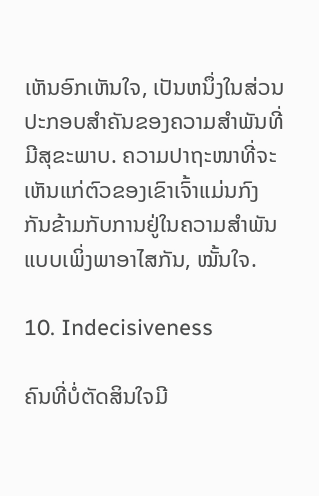ເຫັນອົກເຫັນໃຈ, ເປັນຫນຶ່ງໃນສ່ວນປະກອບສໍາຄັນຂອງຄວາມສໍາພັນທີ່ມີສຸຂະພາບ. ຄວາມປາຖະໜາທີ່ຈະເຫັນແກ່ຕົວຂອງເຂົາເຈົ້າແມ່ນກົງກັນຂ້າມກັບການຢູ່ໃນຄວາມສຳພັນແບບເພິ່ງພາອາໄສກັນ, ໝັ້ນໃຈ.

10. Indecisiveness

ຄົນທີ່ບໍ່ຕັດສິນໃຈມີ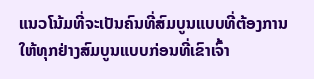ແນວໂນ້ມທີ່ຈະເປັນຄົນທີ່ສົມບູນແບບທີ່ຕ້ອງການໃຫ້ທຸກຢ່າງສົມບູນແບບກ່ອນທີ່ເຂົາເຈົ້າ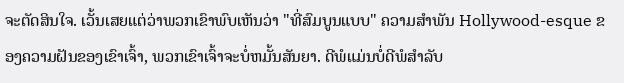ຈະຕັດສິນໃຈ. ເວັ້ນເສຍແຕ່ວ່າພວກເຂົາພົບເຫັນວ່າ "ທີ່ສົມບູນແບບ" ຄວາມສໍາພັນ Hollywood-esque ຂອງຄວາມຝັນຂອງເຂົາເຈົ້າ, ພວກເຂົາເຈົ້າຈະບໍ່ຫມັ້ນສັນຍາ. ດີພໍແມ່ນບໍ່ດີພໍສຳລັບ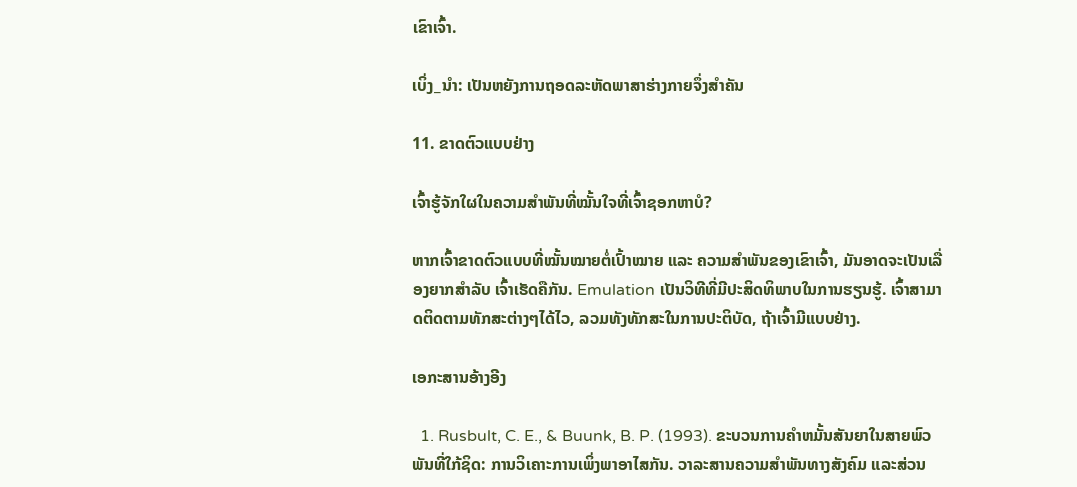ເຂົາເຈົ້າ.

ເບິ່ງ_ນຳ: ເປັນຫຍັງການຖອດລະຫັດພາສາຮ່າງກາຍຈຶ່ງສຳຄັນ

11. ຂາດຕົວແບບຢ່າງ

ເຈົ້າຮູ້ຈັກໃຜໃນຄວາມສຳພັນທີ່ໝັ້ນໃຈທີ່ເຈົ້າຊອກຫາບໍ?

ຫາກເຈົ້າຂາດຕົວແບບທີ່ໝັ້ນໝາຍຕໍ່ເປົ້າໝາຍ ແລະ ຄວາມສຳພັນຂອງເຂົາເຈົ້າ, ມັນອາດຈະເປັນເລື່ອງຍາກສຳລັບ ເຈົ້າເຮັດຄືກັນ. Emulation ເປັນວິທີທີ່ມີປະສິດທິພາບໃນການຮຽນຮູ້. ເຈົ້າສາມາດຕິດຕາມທັກສະຕ່າງໆໄດ້ໄວ, ລວມທັງທັກສະໃນການປະຕິບັດ, ຖ້າເຈົ້າມີແບບຢ່າງ.

ເອກະສານອ້າງອີງ

  1. Rusbult, C. E., & Buunk, B. P. (1993). ຂະບວນການຄໍາຫມັ້ນສັນຍາໃນສາຍພົວພັນທີ່ໃກ້ຊິດ: ການວິເຄາະການເພິ່ງພາອາໄສກັນ. ວາລະສານຄວາມສຳພັນທາງສັງຄົມ ແລະສ່ວນ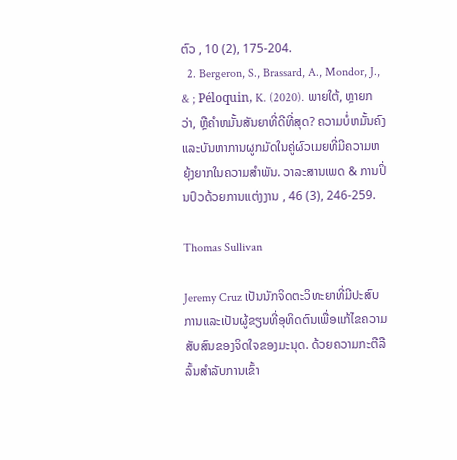ຕົວ , 10 (2), 175-204.
  2. Bergeron, S., Brassard, A., Mondor, J., & ; Péloquin, K. (2020). ພາຍໃຕ້, ຫຼາຍກວ່າ, ຫຼືຄໍາຫມັ້ນສັນຍາທີ່ດີທີ່ສຸດ? ຄວາມບໍ່ຫມັ້ນຄົງແລະບັນຫາການຜູກມັດໃນຄູ່ຜົວເມຍທີ່ມີຄວາມຫຍຸ້ງຍາກໃນຄວາມສໍາພັນ. ວາລະສານເພດ & ການປິ່ນປົວດ້ວຍການແຕ່ງງານ , 46 (3), 246-259.

Thomas Sullivan

Jeremy Cruz ເປັນນັກຈິດຕະວິທະຍາທີ່ມີປະສົບການແລະເປັນຜູ້ຂຽນທີ່ອຸທິດຕົນເພື່ອແກ້ໄຂຄວາມສັບສົນຂອງຈິດໃຈຂອງມະນຸດ. ດ້ວຍຄວາມກະຕືລືລົ້ນສໍາລັບການເຂົ້າ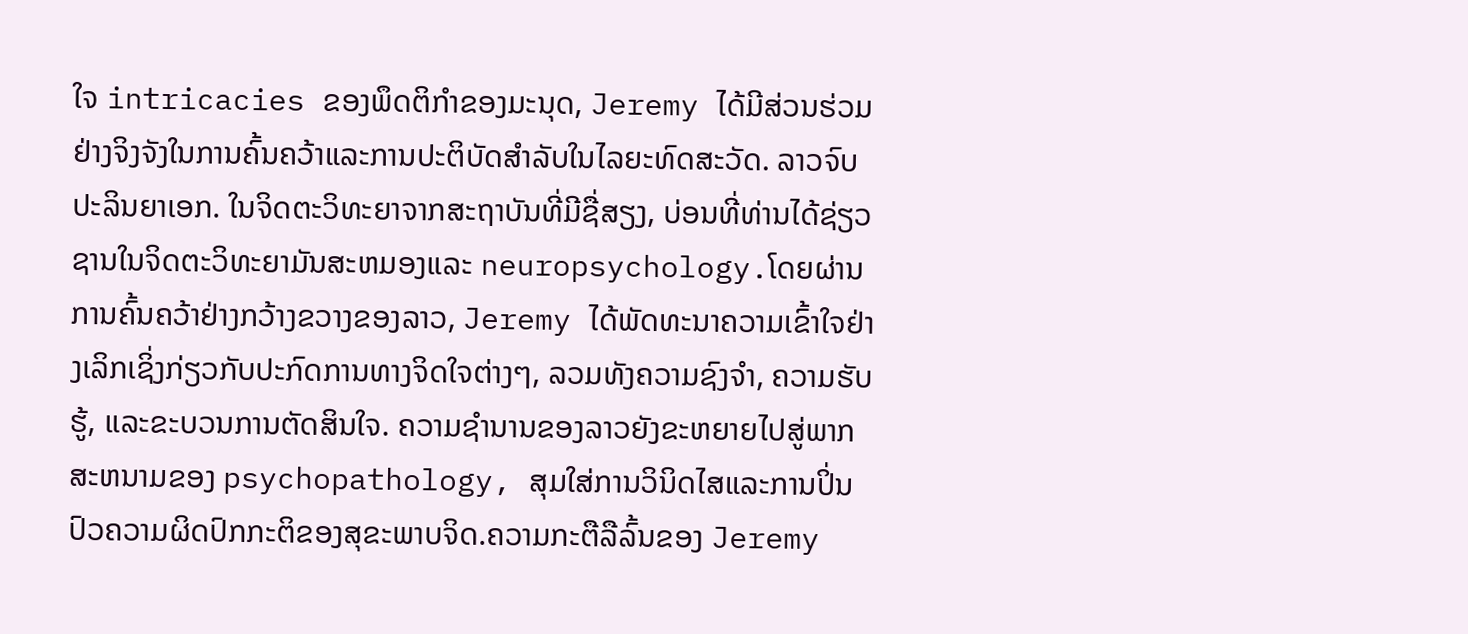ໃຈ intricacies ຂອງພຶດຕິກໍາຂອງມະນຸດ, Jeremy ໄດ້ມີສ່ວນຮ່ວມຢ່າງຈິງຈັງໃນການຄົ້ນຄວ້າແລະການປະຕິບັດສໍາລັບໃນໄລຍະທົດສະວັດ. ລາວຈົບປະລິນຍາເອກ. ໃນຈິດຕະວິທະຍາຈາກສະຖາບັນທີ່ມີຊື່ສຽງ, ບ່ອນທີ່ທ່ານໄດ້ຊ່ຽວຊານໃນຈິດຕະວິທະຍາມັນສະຫມອງແລະ neuropsychology.ໂດຍຜ່ານການຄົ້ນຄວ້າຢ່າງກວ້າງຂວາງຂອງລາວ, Jeremy ໄດ້ພັດທະນາຄວາມເຂົ້າໃຈຢ່າງເລິກເຊິ່ງກ່ຽວກັບປະກົດການທາງຈິດໃຈຕ່າງໆ, ລວມທັງຄວາມຊົງຈໍາ, ຄວາມຮັບຮູ້, ແລະຂະບວນການຕັດສິນໃຈ. ຄວາມຊໍານານຂອງລາວຍັງຂະຫຍາຍໄປສູ່ພາກສະຫນາມຂອງ psychopathology, ສຸມໃສ່ການວິນິດໄສແລະການປິ່ນປົວຄວາມຜິດປົກກະຕິຂອງສຸຂະພາບຈິດ.ຄວາມກະຕືລືລົ້ນຂອງ Jeremy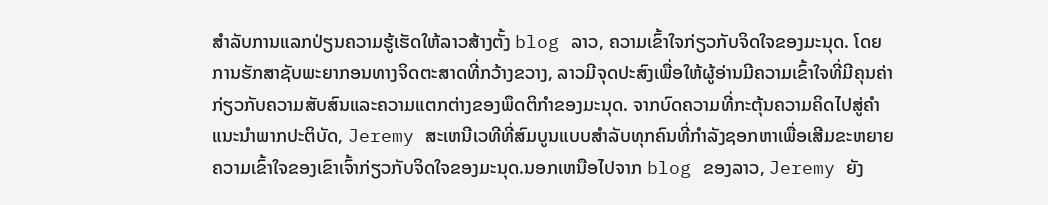ສໍາລັບການແລກປ່ຽນຄວາມຮູ້ເຮັດໃຫ້ລາວສ້າງຕັ້ງ blog ລາວ, ຄວາມເຂົ້າໃຈກ່ຽວກັບຈິດໃຈຂອງມະນຸດ. ໂດຍການຮັກສາຊັບພະຍາກອນທາງຈິດຕະສາດທີ່ກວ້າງຂວາງ, ລາວມີຈຸດປະສົງເພື່ອໃຫ້ຜູ້ອ່ານມີຄວາມເຂົ້າໃຈທີ່ມີຄຸນຄ່າກ່ຽວກັບຄວາມສັບສົນແລະຄວາມແຕກຕ່າງຂອງພຶດຕິກໍາຂອງມະນຸດ. ຈາກບົດຄວາມທີ່ກະຕຸ້ນຄວາມຄິດໄປສູ່ຄໍາແນະນໍາພາກປະຕິບັດ, Jeremy ສະເຫນີເວທີທີ່ສົມບູນແບບສໍາລັບທຸກຄົນທີ່ກໍາລັງຊອກຫາເພື່ອເສີມຂະຫຍາຍຄວາມເຂົ້າໃຈຂອງເຂົາເຈົ້າກ່ຽວກັບຈິດໃຈຂອງມະນຸດ.ນອກເຫນືອໄປຈາກ blog ຂອງລາວ, Jeremy ຍັງ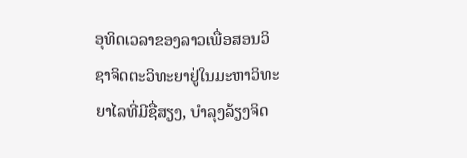ອຸທິດເວລາຂອງລາວເພື່ອສອນວິຊາຈິດຕະວິທະຍາຢູ່ໃນມະຫາວິທະຍາໄລທີ່ມີຊື່ສຽງ, ບໍາລຸງລ້ຽງຈິດ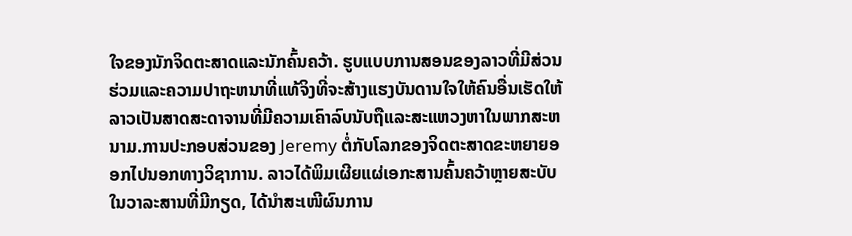ໃຈຂອງນັກຈິດຕະສາດແລະນັກຄົ້ນຄວ້າ. ຮູບແບບການສອນຂອງລາວທີ່ມີສ່ວນຮ່ວມແລະຄວາມປາຖະຫນາທີ່ແທ້ຈິງທີ່ຈະສ້າງແຮງບັນດານໃຈໃຫ້ຄົນອື່ນເຮັດໃຫ້ລາວເປັນສາດສະດາຈານທີ່ມີຄວາມເຄົາລົບນັບຖືແລະສະແຫວງຫາໃນພາກສະຫນາມ.ການປະກອບສ່ວນຂອງ Jeremy ຕໍ່ກັບໂລກຂອງຈິດຕະສາດຂະຫຍາຍອອກໄປນອກທາງວິຊາການ. ລາວໄດ້ພິມເຜີຍແຜ່ເອກະສານຄົ້ນຄວ້າຫຼາຍສະບັບໃນວາລະສານທີ່ມີກຽດ, ໄດ້ນຳສະເໜີຜົນການ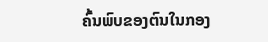ຄົ້ນພົບຂອງຕົນໃນກອງ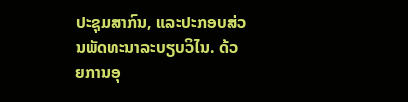ປະຊຸມສາກົນ, ແລະປະກອບສ່ວນພັດທະນາລະບຽບວິໄນ. ດ້ວຍການອຸ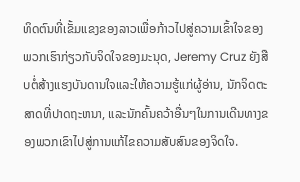ທິດຕົນທີ່ເຂັ້ມແຂງຂອງລາວເພື່ອກ້າວໄປສູ່ຄວາມເຂົ້າໃຈຂອງພວກເຮົາກ່ຽວກັບຈິດໃຈຂອງມະນຸດ, Jeremy Cruz ຍັງສືບຕໍ່ສ້າງແຮງບັນດານໃຈແລະໃຫ້ຄວາມຮູ້ແກ່ຜູ້ອ່ານ, ນັກຈິດຕະສາດທີ່ປາດຖະຫນາ, ແລະນັກຄົ້ນຄວ້າອື່ນໆໃນການເດີນທາງຂອງພວກເຂົາໄປສູ່ການແກ້ໄຂຄວາມສັບສົນຂອງຈິດໃຈ.